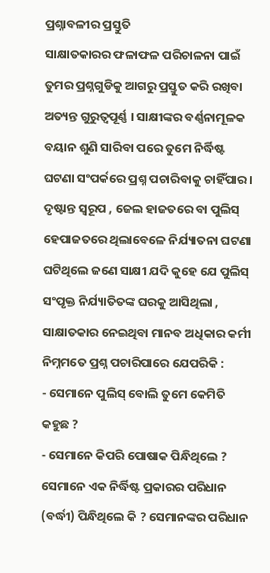ପ୍ରଶ୍ନାବଳୀର ପ୍ରସ୍ତୁତି
ସାକ୍ଷାତକାରର ଫଳାଫଳ ପରିଚାଳନା ପାଇଁ ତୁମର ପ୍ରଶ୍ନଗୁଡିକୁ ଆଗରୁ ପ୍ରସ୍ତୁତ କରି ରଖିବା ଅତ୍ୟନ୍ତ ଗୁରୁତ୍ୱପୂର୍ଣ୍ଣ । ସାକ୍ଷୀଙ୍କର ବର୍ଣ୍ଣନାମୂଳକ ବୟାନ ଶୁଣି ସାରିବା ପରେ ତୁମେ ନିର୍ଦ୍ଧିଷ୍ଟ ଘଟଣା ସଂପର୍କରେ ପ୍ରଶ୍ନ ପଚାରିବାକୁ ଚାହିଁପାର । ଦୃଷ୍ଟାନ୍ତ ସ୍ୱରୂପ , ଜେଲ ହାଜତରେ ବା ପୁଲିସ୍ ହେପାଜତରେ ଥିଲାବେଳେ ନିର୍ଯ୍ୟାତନା ଘଟଣା ଘଟିଥିଲେ ଜଣେ ସାକ୍ଷୀ ଯଦି କୁହେ ଯେ ପୁଲିସ୍ ସଂପୃକ୍ତ ନିର୍ଯ୍ୟାତିତଙ୍କ ଘରକୁ ଆସିଥିଲା , ସାକ୍ଷାତକାର ନେଇଥିବା ମାନବ ଅଧିକାର କର୍ମୀ ନିମ୍ନମତେ ପ୍ରଶ୍ନ ପଚାରିପାରେ ଯେପରିକି :
- ସେମାନେ ପୁଲିସ୍ ବୋଲି ତୁମେ କେମିତି କହୁଛ ?
- ସେମାନେ କିପରି ପୋଷାକ ପିନ୍ଧିଥିଲେ ? ସେମାନେ ଏକ ନିର୍ଦ୍ଧିଷ୍ଟ ପ୍ରକାରର ପରିଧାନ (ବର୍ଦ୍ଧୀ) ପିନ୍ଧିଥିଲେ କି ? ସେମାନଙ୍କର ପରିଧାନ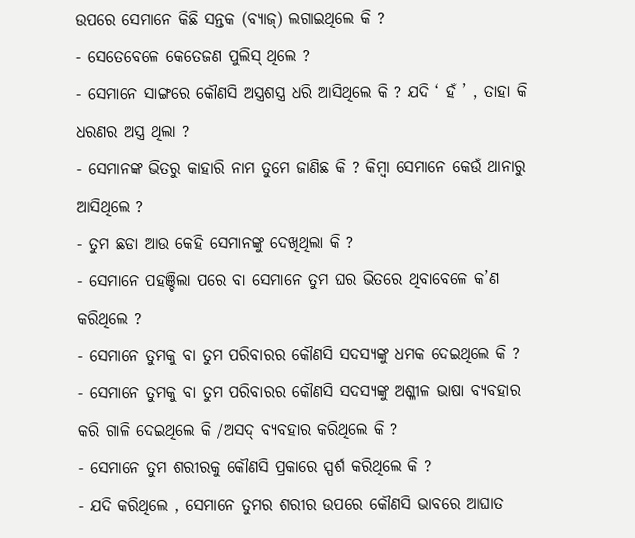ଉପରେ ସେମାନେ କିଛି ସନ୍ତକ (ବ୍ୟାଜ୍) ଲଗାଇଥିଲେ କି ?
- ସେତେବେଳେ କେତେଜଣ ପୁଲିସ୍ ଥିଲେ ?
- ସେମାନେ ସାଙ୍ଗରେ କୌଣସି ଅସ୍ତ୍ରଶସ୍ତ୍ର ଧରି ଆସିଥିଲେ କି ? ଯଦି ‘ ହଁ ’ , ତାହା କି ଧରଣର ଅସ୍ତ୍ର ଥିଲା ?
- ସେମାନଙ୍କ ଭିତରୁ କାହାରି ନାମ ତୁମେ ଜାଣିଛ କି ? କିମ୍ବା ସେମାନେ କେଉଁ ଥାନାରୁ ଆସିଥିଲେ ?
- ତୁମ ଛଡା ଆଉ କେହି ସେମାନଙ୍କୁ ଦେଖିଥିଲା କି ?
- ସେମାନେ ପହଞ୍ଚିଲା ପରେ ବା ସେମାନେ ତୁମ ଘର ଭିତରେ ଥିବାବେଳେ କ’ଣ କରିଥିଲେ ?
- ସେମାନେ ତୁମକୁ ବା ତୁମ ପରିବାରର କୌଣସି ସଦସ୍ୟଙ୍କୁ ଧମକ ଦେଇଥିଲେ କି ?
- ସେମାନେ ତୁମକୁ ବା ତୁମ ପରିବାରର କୌଣସି ସଦସ୍ୟଙ୍କୁ ଅଶ୍ଳୀଳ ଭାଷା ବ୍ୟବହାର କରି ଗାଳି ଦେଇଥିଲେ କି /ଅସଦ୍ ବ୍ୟବହାର କରିଥିଲେ କି ?
- ସେମାନେ ତୁମ ଶରୀରକୁ କୌଣସି ପ୍ରକାରେ ସ୍ପର୍ଶ କରିଥିଲେ କି ?
- ଯଦି କରିଥିଲେ , ସେମାନେ ତୁମର ଶରୀର ଉପରେ କୌଣସି ଭାବରେ ଆଘାତ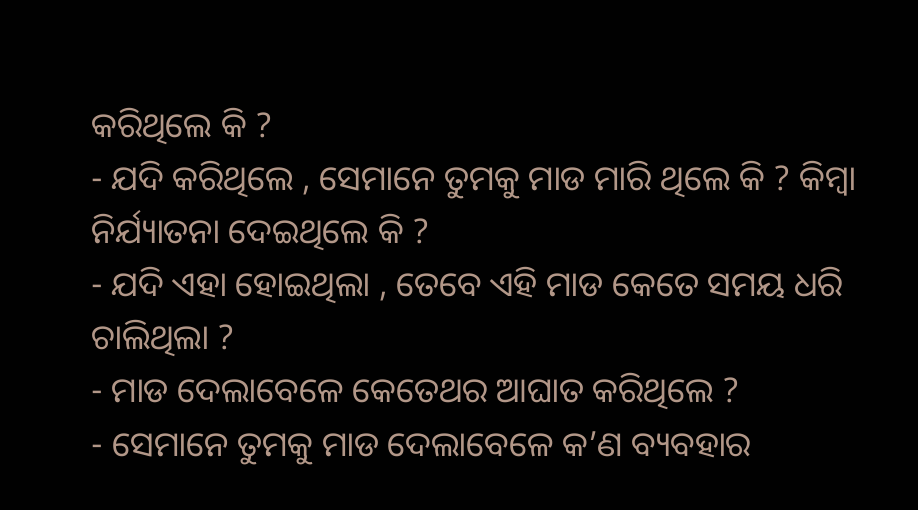କରିଥିଲେ କି ?
- ଯଦି କରିଥିଲେ , ସେମାନେ ତୁମକୁ ମାଡ ମାରି ଥିଲେ କି ? କିମ୍ବା ନିର୍ଯ୍ୟାତନା ଦେଇଥିଲେ କି ?
- ଯଦି ଏହା ହୋଇଥିଲା , ତେବେ ଏହି ମାଡ କେତେ ସମୟ ଧରି ଚାଲିଥିଲା ?
- ମାଡ ଦେଲାବେଳେ କେତେଥର ଆଘାତ କରିଥିଲେ ?
- ସେମାନେ ତୁମକୁ ମାଡ ଦେଲାବେଳେ କ’ଣ ବ୍ୟବହାର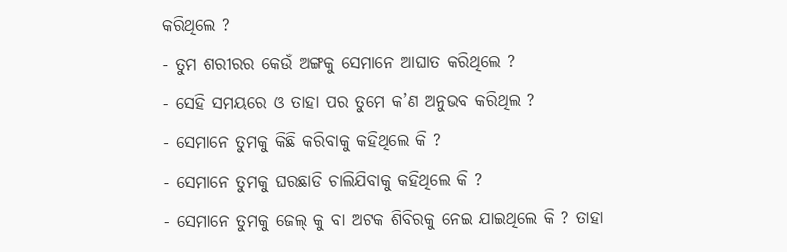କରିଥିଲେ ?
- ତୁମ ଶରୀରର କେଉଁ ଅଙ୍ଗକୁ ସେମାନେ ଆଘାତ କରିଥିଲେ ?
- ସେହି ସମୟରେ ଓ ତାହା ପର ତୁମେ କ’ଣ ଅନୁଭବ କରିଥିଲ ?
- ସେମାନେ ତୁମକୁ କିଛି କରିବାକୁ କହିଥିଲେ କି ?
- ସେମାନେ ତୁମକୁ ଘରଛାଡି ଚାଲିଯିବାକୁ କହିଥିଲେ କି ?
- ସେମାନେ ତୁମକୁ ଜେଲ୍ କୁ ବା ଅଟକ ଶିବିରକୁ ନେଇ ଯାଇଥିଲେ କି ? ତାହା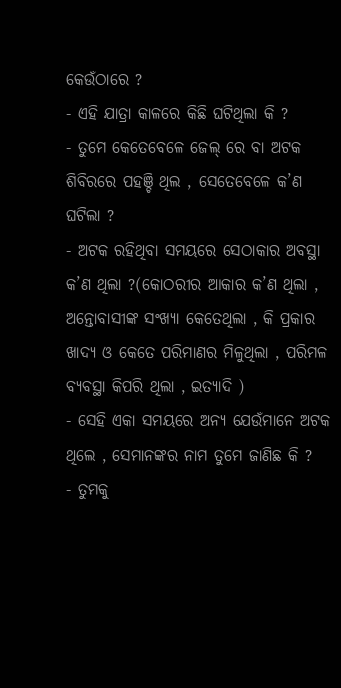କେଉଁଠାରେ ?
- ଏହି ଯାତ୍ରା କାଳରେ କିଛି ଘଟିଥିଲା କି ?
- ତୁମେ କେତେବେଳେ ଜେଲ୍ ରେ ବା ଅଟକ ଶିବିରରେ ପହଞ୍ଚି ଥିଲ , ସେତେବେଳେ କ’ଣ ଘଟିଲା ?
- ଅଟକ ରହିଥିବା ସମୟରେ ସେଠାକାର ଅବସ୍ଥା କ’ଣ ଥିଲା ?(କୋଠରୀର ଆକାର କ’ଣ ଥିଲା , ଅନ୍ତୋବାସୀଙ୍କ ସଂଖ୍ୟା କେତେଥିଲା , କି ପ୍ରକାର ଖାଦ୍ୟ ଓ କେତେ ପରିମାଣର ମିଳୁଥିଲା , ପରିମଳ ବ୍ୟବସ୍ଥା କିପରି ଥିଲା , ଇତ୍ୟାଦି )
- ସେହି ଏକା ସମୟରେ ଅନ୍ୟ ଯେଉଁମାନେ ଅଟକ ଥିଲେ , ସେମାନଙ୍କର ନାମ ତୁମେ ଜାଣିଛ କି ?
- ତୁମକୁ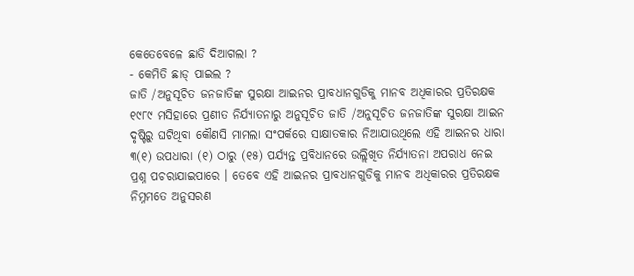କେତେବେଳେ ଛାଡି ଦିଆଗଲା ?
- କେମିତି ଛାଡ୍ ପାଇଲ ?
ଜାତି /ଅନୁସୂଚିତ ଜନଜାତିଙ୍କ ସୁରକ୍ଷା ଆଇନର ପ୍ରାବଧାନଗୁଡିକୁ ମାନବ ଅଧିକାରର ପ୍ରତିରକ୍ଷକ
୧୯୮୯ ମସିହାରେ ପ୍ରଣୀତ ନିର୍ଯ୍ୟାତନାରୁ ଅନୁସୂଚିତ ଜାତି /ଅନୁସୂଚିତ ଜନଜାତିଙ୍କ ସୁରକ୍ଷା ଆଇନ ଦୃଷ୍ଟିରୁ ଘଟିଥିବା କୌଣସି ମାମଲା ସଂପର୍କରେ ସାକ୍ଷାତକାର ନିଆଯାଉଥିଲେ ଏହି ଆଇନର ଧାରା ୩(୧) ଉପଧାରା (୧) ଠାରୁ (୧୫) ପର୍ଯ୍ୟନ୍ତ ପ୍ରବିଧାନରେ ଉଲ୍ଲିଖିତ ନିର୍ଯ୍ୟାତନା ଅପରାଧ ନେଇ ପ୍ରଶ୍ନ ପଚରାଯାଇପାରେ । ତେବେ ଏହି ଆଇନର ପ୍ରାବଧାନଗୁଡିକୁ ମାନବ ଅଧିକାରର ପ୍ରତିରକ୍ଷକ ନିମ୍ନମତେ ଅନୁସରଣ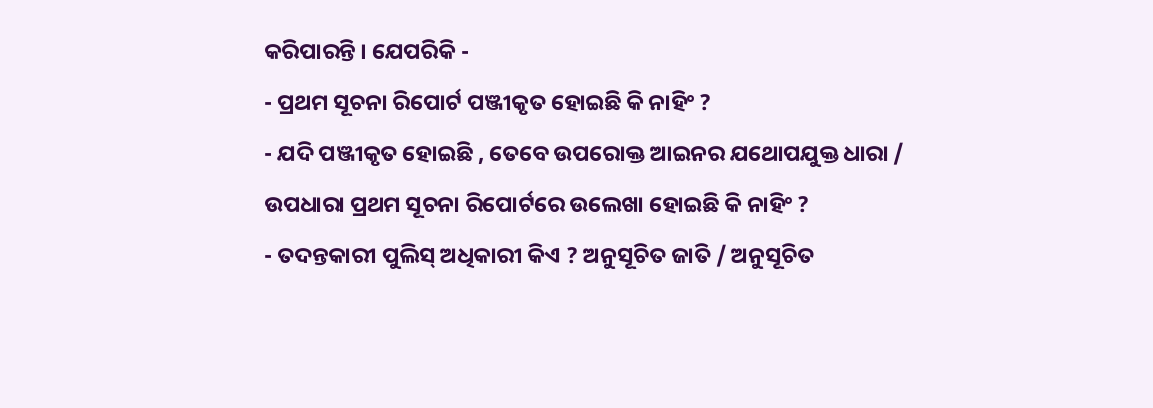କରିପାରନ୍ତି । ଯେପରିକି -
- ପ୍ରଥମ ସୂଚନା ରିପୋର୍ଟ ପଞ୍ଜୀକୃତ ହୋଇଛି କି ନାହିଂ ?
- ଯଦି ପଞ୍ଜୀକୃତ ହୋଇଛି , ତେବେ ଉପରୋକ୍ତ ଆଇନର ଯଥୋପଯୁକ୍ତ ଧାରା / ଉପଧାରା ପ୍ରଥମ ସୂଚନା ରିପୋର୍ଟରେ ଉଲେଖା ହୋଇଛି କି ନାହିଂ ?
- ତଦନ୍ତକାରୀ ପୁଲିସ୍ ଅଧିକାରୀ କିଏ ? ଅନୁସୂଚିତ ଜାତି / ଅନୁସୂଚିତ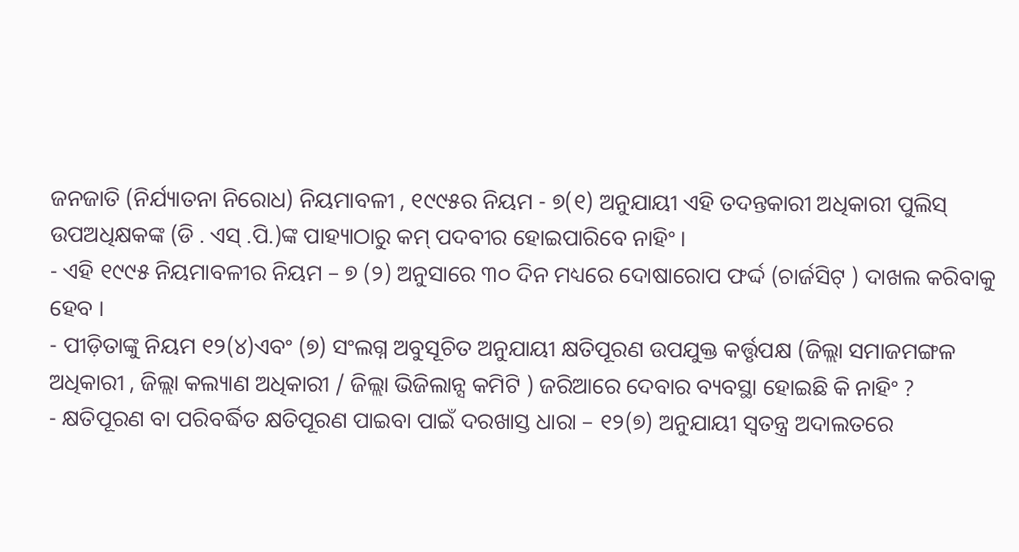ଜନଜାତି (ନିର୍ଯ୍ୟାତନା ନିରୋଧ) ନିୟମାବଳୀ , ୧୯୯୫ର ନିୟମ - ୭(୧) ଅନୁଯାୟୀ ଏହି ତଦନ୍ତକାରୀ ଅଧିକାରୀ ପୁଲିସ୍ ଉପଅଧିକ୍ଷକଙ୍କ (ଡି . ଏସ୍ .ପି.)ଙ୍କ ପାହ୍ୟାଠାରୁ କମ୍ ପଦବୀର ହୋଇପାରିବେ ନାହିଂ ।
- ଏହି ୧୯୯୫ ନିୟମାବଳୀର ନିୟମ – ୭ (୨) ଅନୁସାରେ ୩୦ ଦିନ ମଧ୍ୟରେ ଦୋଷାରୋପ ଫର୍ଦ୍ଦ (ଚାର୍ଜସିଟ୍ ) ଦାଖଲ କରିବାକୁ ହେବ ।
- ପୀଡ଼ିତାଙ୍କୁ ନିୟମ ୧୨(୪)ଏବଂ (୭) ସଂଲଗ୍ନ ଅବୁସୂଚିତ ଅନୁଯାୟୀ କ୍ଷତିପୂରଣ ଉପଯୁକ୍ତ କର୍ତ୍ତୃପକ୍ଷ (ଜିଲ୍ଲା ସମାଜମଙ୍ଗଳ ଅଧିକାରୀ , ଜିଲ୍ଲା କଲ୍ୟାଣ ଅଧିକାରୀ / ଜିଲ୍ଲା ଭିଜିଲାନ୍ସ କମିଟି ) ଜରିଆରେ ଦେବାର ବ୍ୟବସ୍ଥା ହୋଇଛି କି ନାହିଂ ?
- କ୍ଷତିପୂରଣ ବା ପରିବର୍ଦ୍ଧିତ କ୍ଷତିପୂରଣ ପାଇବା ପାଇଁ ଦରଖାସ୍ତ ଧାରା – ୧୨(୭) ଅନୁଯାୟୀ ସ୍ଵତନ୍ତ୍ର ଅଦାଲତରେ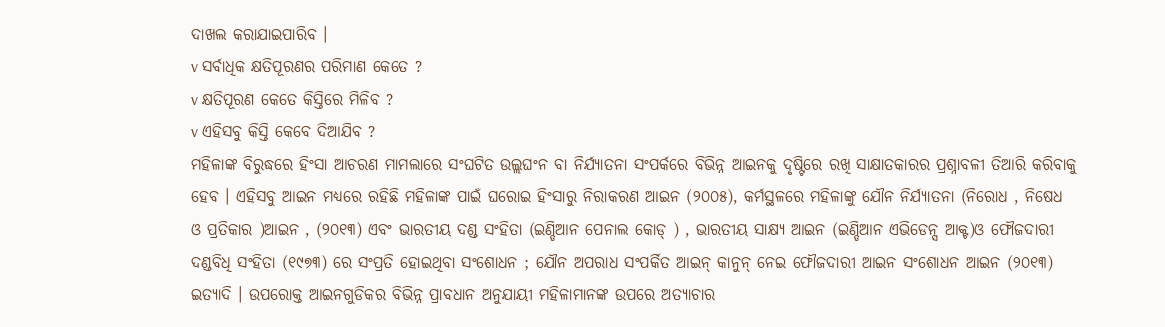ଦାଖଲ କରାଯାଇପାରିବ ।
v ସର୍ବାଧିକ କ୍ଷତିପୂରଣର ପରିମାଣ କେତେ ?
v କ୍ଷତିପୂରଣ କେତେ କିସ୍ତିରେ ମିଳିବ ?
v ଏହିସବୁ କିସ୍ତି କେବେ ଦିଆଯିବ ?
ମହିଳାଙ୍କ ବିରୁଦ୍ଧରେ ହିଂସା ଆଚରଣ ମାମଲାରେ ସଂଘଟିତ ଉଲ୍ଲଘଂନ ବା ନିର୍ଯ୍ୟାତନା ସଂପର୍କରେ ବିଭିନ୍ନ ଆଇନକୁ ଦୃଷ୍ଟିରେ ରଖି ସାକ୍ଷାତକାରର ପ୍ରଶ୍ନାବଳୀ ତିଆରି କରିବାକୁ ହେବ । ଏହିସବୁ ଆଇନ ମଧ୍ୟରେ ରହିଛି ମହିଳାଙ୍କ ପାଇଁ ଘରୋଇ ହିଂସାରୁ ନିରାକରଣ ଆଇନ (୨୦୦୫), କର୍ମସ୍ଥଳରେ ମହିଳାଙ୍କୁ ଯୌନ ନିର୍ଯ୍ୟାତନା (ନିରୋଧ , ନିଷେଧ ଓ ପ୍ରତିକାର )ଆଇନ , (୨୦୧୩) ଏବଂ ଭାରତୀୟ ଦଣ୍ଡ ସଂହିତା (ଇଣ୍ଡିଆନ ପେନାଲ କୋଡ୍ ) , ଭାରତୀୟ ସାକ୍ଷ୍ୟ ଆଇନ (ଇଣ୍ଡିଆନ ଏଭିଡେନ୍ସ ଆକ୍ଟ)ଓ ଫୌଜଦାରୀ ଦଣ୍ଡବିଧି ସଂହିତା (୧୯୭୩) ରେ ସଂପ୍ରତି ହୋଇଥିବା ସଂଶୋଧନ ; ଯୌନ ଅପରାଧ ସଂପର୍କିତ ଆଇନ୍ କାନୁନ୍ ନେଇ ଫୌଜଦାରୀ ଆଇନ ସଂଶୋଧନ ଆଇନ (୨୦୧୩) ଇତ୍ୟାଦି । ଉପରୋକ୍ତ ଆଇନଗୁଡିକର ବିଭିନ୍ନ ପ୍ରାବଧାନ ଅନୁଯାୟୀ ମହିଳାମାନଙ୍କ ଉପରେ ଅତ୍ୟାଚାର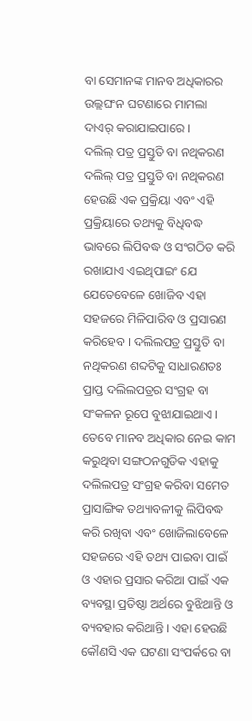ବା ସେମାନଙ୍କ ମାନବ ଅଧିକାରର ଉଲ୍ଲଘଂନ ଘଟଣାରେ ମାମଲା ଦାଏର୍ କରାଯାଇପାରେ ।
ଦଲିଲ୍ ପତ୍ର ପ୍ରସ୍ତୁତି ବା ନଥିକରଣ
ଦଲିଲ୍ ପତ୍ର ପ୍ରସ୍ତୁତି ବା ନଥିକରଣ ହେଉଛି ଏକ ପ୍ରକ୍ରିୟା ଏବଂ ଏହି ପ୍ରକ୍ରିୟାରେ ତଥ୍ୟକୁ ବିଧିବଦ୍ଧ ଭାବରେ ଲିପିବଦ୍ଧ ଓ ସଂଗଠିତ କରି ରଖାଯାଏ ଏଇଥିପାଇଂ ଯେ ଯେତେବେଳେ ଖୋଜିବ ଏହା ସହଜରେ ମିଳିପାରିବ ଓ ପ୍ରସାରଣ କରିହେବ । ଦଲିଲପତ୍ର ପ୍ରସ୍ତୁତି ବା ନଥିକରଣ ଶବ୍ଦଟିକୁ ସାଧାରଣତଃ ପ୍ରାପ୍ତ ଦଲିଲପତ୍ରର ସଂଗ୍ରହ ବା ସଂକଳନ ରୂପେ ବୁଝାଯାଇଥାଏ । ତେବେ ମାନବ ଅଧିକାର ନେଇ କାମ କରୁଥିବା ସଙ୍ଗଠନଗୁଡିକ ଏହାକୁ ଦଲିଲପତ୍ର ସଂଗ୍ରହ କରିବା ସମେତ ପ୍ରାସାଙ୍ଗିକ ତଥ୍ୟାବଳୀକୁ ଲିପିବଦ୍ଧ କରି ରଖିବା ଏବଂ ଖୋଜିଲାବେଳେ ସହଜରେ ଏହି ତଥ୍ୟ ପାଇବା ପାଇଁ ଓ ଏହାର ପ୍ରସାର କରିଆ ପାଇଁ ଏକ ବ୍ୟବସ୍ଥା ପ୍ରତିଷ୍ଠା ଅର୍ଥରେ ବୁଝିଥାନ୍ତି ଓ ବ୍ୟବହାର କରିଥାନ୍ତି । ଏହା ହେଉଛି କୌଣସି ଏକ ଘଟଣା ସଂପର୍କରେ ବା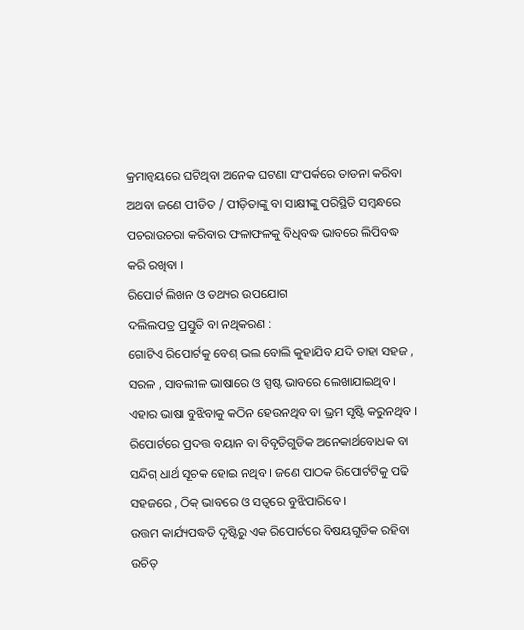କ୍ରମାନ୍ଵୟରେ ଘଟିଥିବା ଅନେକ ଘଟଣା ସଂପର୍କରେ ତାଡନା କରିବା ଅଥବା ଜଣେ ପୀଡିତ / ପୀଡ଼ିତାଙ୍କୁ ବା ସାକ୍ଷୀଙ୍କୁ ପରିସ୍ଥିତି ସମ୍ବନ୍ଧରେ ପଚରାଉଚରା କରିବାର ଫଳାଫଳକୁ ବିଧିବଦ୍ଧ ଭାବରେ ଲିପିବଦ୍ଧ କରି ରଖିବା ।
ରିପୋର୍ଟ ଲିଖନ ଓ ତଥ୍ୟର ଉପଯୋଗ
ଦଲିଲପତ୍ର ପ୍ରସ୍ତୁତି ବା ନଥିକରଣ :
ଗୋଟିଏ ରିପୋର୍ଟକୁ ବେଶ୍ ଭଲ ବୋଲି କୁହାଯିବ ଯଦି ତାହା ସହଜ , ସରଳ , ସାବଲୀଳ ଭାଷାରେ ଓ ସ୍ପଷ୍ଟ ଭାବରେ ଲେଖାଯାଇଥିବ । ଏହାର ଭାଷା ବୁଝିବାକୁ କଠିନ ହେଉନଥିବ ବା ଭ୍ରମ ସୃଷ୍ଟି କରୁନଥିବ । ରିପୋର୍ଟରେ ପ୍ରଦତ୍ତ ବୟାନ ବା ବିବୃତିଗୁଡିକ ଅନେକାର୍ଥବୋଧକ ବା ସନ୍ଦିଗ୍ ଧାର୍ଥ ସୂଚକ ହୋଇ ନଥିବ । ଜଣେ ପାଠକ ରିପୋର୍ଟଟିକୁ ପଢି ସହଜରେ , ଠିକ୍ ଭାବରେ ଓ ସତ୍ଵରେ ବୁଝିପାରିବେ ।
ଉତ୍ତମ କାର୍ଯ୍ୟପଦ୍ଧତି ଦୃଷ୍ଟିରୁ ଏକ ରିପୋର୍ଟରେ ବିଷୟଗୁଡିକ ରହିବା ଉଚିତ୍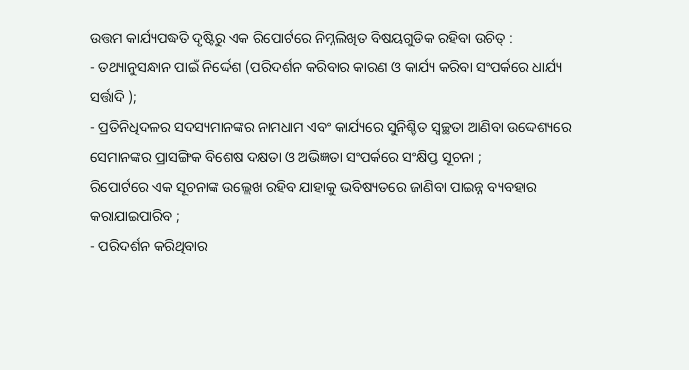ଉତ୍ତମ କାର୍ଯ୍ୟପଦ୍ଧତି ଦୃଷ୍ଟିରୁ ଏକ ରିପୋର୍ଟରେ ନିମ୍ନଲିଖିତ ବିଷୟଗୁଡିକ ରହିବା ଉଚିତ୍ :
- ତଥ୍ୟାନୁସନ୍ଧାନ ପାଇଁ ନିର୍ଦ୍ଦେଶ (ପରିଦର୍ଶନ କରିବାର କାରଣ ଓ କାର୍ଯ୍ୟ କରିବା ସଂପର୍କରେ ଧାର୍ଯ୍ୟ ସର୍ତ୍ତାଦି );
- ପ୍ରତିନିଧିଦଳର ସଦସ୍ୟମାନଙ୍କର ନାମଧାମ ଏବଂ କାର୍ଯ୍ୟରେ ସୁନିଶ୍ଚିତ ସ୍ଵଚ୍ଛତା ଆଣିବା ଉଦ୍ଦେଶ୍ୟରେ ସେମାନଙ୍କର ପ୍ରାସଙ୍ଗିକ ବିଶେଷ ଦକ୍ଷତା ଓ ଅଭିଜ୍ଞତା ସଂପର୍କରେ ସଂକ୍ଷିପ୍ତ ସୂଚନା ;
ରିପୋର୍ଟରେ ଏକ ସୂଚନାଙ୍କ ଉଲ୍ଲେଖ ରହିବ ଯାହାକୁ ଭବିଷ୍ୟତରେ ଜାଣିବା ପାଇନ୍ନ ବ୍ୟବହାର କରାଯାଇପାରିବ ;
- ପରିଦର୍ଶନ କରିଥିବାର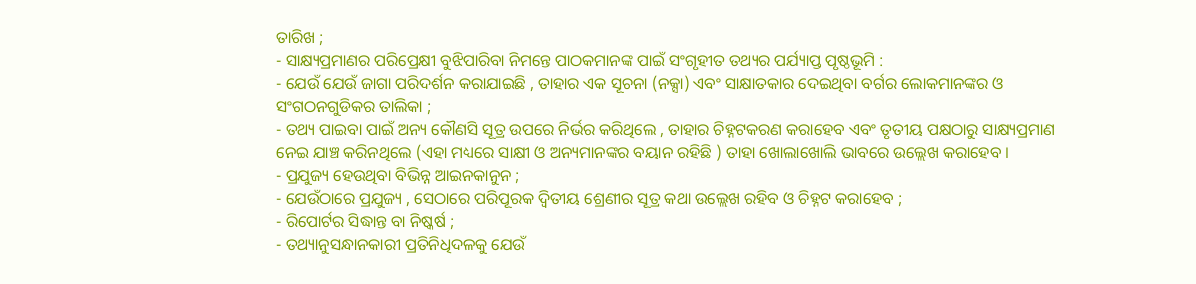ତାରିଖ ;
- ସାକ୍ଷ୍ୟପ୍ରମାଣର ପରିପ୍ରେକ୍ଷୀ ବୁଝିପାରିବା ନିମନ୍ତେ ପାଠକମାନଙ୍କ ପାଇଁ ସଂଗୃହୀତ ତଥ୍ୟର ପର୍ଯ୍ୟାପ୍ତ ପୃଷ୍ଠଭୂମି :
- ଯେଉଁ ଯେଉଁ ଜାଗା ପରିଦର୍ଶନ କରାଯାଇଛି , ତାହାର ଏକ ସୂଚନା (ନକ୍ସା) ଏବଂ ସାକ୍ଷାତକାର ଦେଇଥିବା ବର୍ଗର ଲୋକମାନଙ୍କର ଓ ସଂଗଠନଗୁଡିକର ତାଲିକା ;
- ତଥ୍ୟ ପାଇବା ପାଇଁ ଅନ୍ୟ କୌଣସି ସୂତ୍ର ଉପରେ ନିର୍ଭର କରିଥିଲେ , ତାହାର ଚିହ୍ନଟକରଣ କରାହେବ ଏବଂ ତୃତୀୟ ପକ୍ଷଠାରୁ ସାକ୍ଷ୍ୟପ୍ରମାଣ ନେଇ ଯାଞ୍ଚ କରିନଥିଲେ (ଏହା ମଧ୍ୟରେ ସାକ୍ଷୀ ଓ ଅନ୍ୟମାନଙ୍କର ବୟାନ ରହିଛି ) ତାହା ଖୋଲାଖୋଲି ଭାବରେ ଉଲ୍ଲେଖ କରାହେବ ।
- ପ୍ରଯୁଜ୍ୟ ହେଉଥିବା ବିଭିନ୍ନ ଆଇନକାନୁନ ;
- ଯେଉଁଠାରେ ପ୍ରଯୁଜ୍ୟ , ସେଠାରେ ପରିପୂରକ ଦ୍ଵିତୀୟ ଶ୍ରେଣୀର ସୂତ୍ର କଥା ଉଲ୍ଲେଖ ରହିବ ଓ ଚିହ୍ନଟ କରାହେବ ;
- ରିପୋର୍ଟର ସିଦ୍ଧାନ୍ତ ବା ନିଷ୍କର୍ଷ ;
- ତଥ୍ୟାନୁସନ୍ଧାନକାରୀ ପ୍ରତିନିଧିଦଳକୁ ଯେଉଁ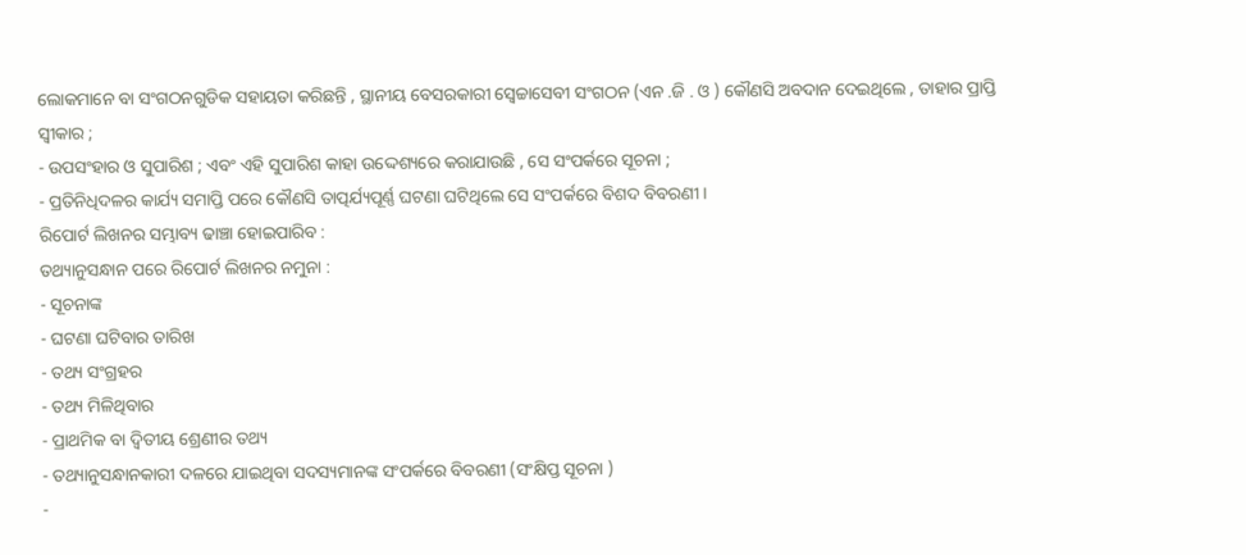ଲୋକମାନେ ବା ସଂଗଠନଗୁଡିକ ସହାୟତା କରିଛନ୍ତି , ସ୍ଥାନୀୟ ବେସରକାରୀ ସ୍ଵେଚ୍ଚାସେବୀ ସଂଗଠନ (ଏନ .ଜି . ଓ ) କୌଣସି ଅବଦାନ ଦେଇଥିଲେ , ତାହାର ପ୍ରାପ୍ତି ସ୍ଵୀକାର ;
- ଉପସଂହାର ଓ ସୁପାରିଶ ; ଏବଂ ଏହି ସୁପାରିଶ କାହା ଉଦ୍ଦେଶ୍ୟରେ କରାଯାଉଛି , ସେ ସଂପର୍କରେ ସୂଚନା ;
- ପ୍ରତିନିଧିଦଳର କାର୍ଯ୍ୟ ସମାପ୍ତି ପରେ କୌଣସି ତାତ୍ପର୍ଯ୍ୟପୂର୍ଣ୍ଣ ଘଟଣା ଘଟିଥିଲେ ସେ ସଂପର୍କରେ ବିଶଦ ବିବରଣୀ ।
ରିପୋର୍ଟ ଲିଖନର ସମ୍ଭାବ୍ୟ ଢାଞ୍ଚା ହୋଇପାରିବ :
ତଥ୍ୟାନୁସନ୍ଧାନ ପରେ ରିପୋର୍ଟ ଲିଖନର ନମୁନା :
- ସୂଚନାଙ୍କ
- ଘଟଣା ଘଟିବାର ତାରିଖ
- ତଥ୍ୟ ସଂଗ୍ରହର
- ତଥ୍ୟ ମିଳିଥିବାର
- ପ୍ରାଥମିକ ବା ଦ୍ଵିତୀୟ ଶ୍ରେଣୀର ତଥ୍ୟ
- ତଥ୍ୟାନୁସନ୍ଧାନକାରୀ ଦଳରେ ଯାଇଥିବା ସଦସ୍ୟମାନଙ୍କ ସଂପର୍କରେ ବିବରଣୀ (ସଂକ୍ଷିପ୍ତ ସୂଚନା )
-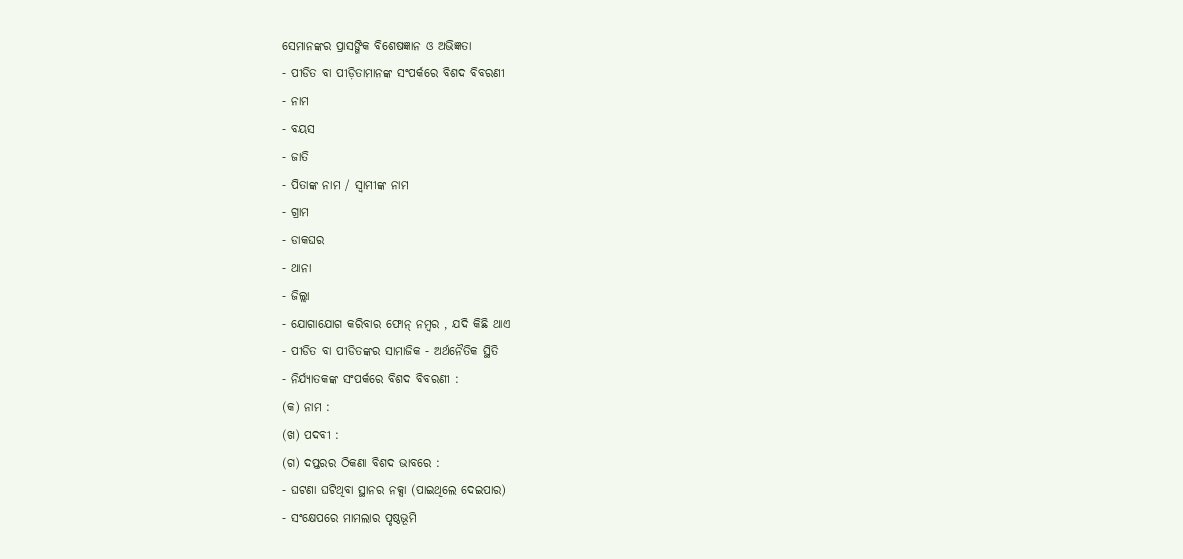ସେମାନଙ୍କର ପ୍ରାସଙ୍ଗିକ ବିଶେଷଜ୍ଞାନ ଓ ଅଭିଜ୍ଞତା
- ପୀଡିତ ବା ପୀଡ଼ିତାମାନଙ୍କ ସଂପର୍କରେ ବିଶଦ ବିବରଣୀ
- ନାମ
- ବୟସ
- ଜାତି
- ପିତାଙ୍କ ନାମ / ସ୍ଵାମୀଙ୍କ ନାମ
- ଗ୍ରାମ
- ଡାକଘର
- ଥାନା
- ଜିଲ୍ଲା
- ଯୋଗାଯୋଗ କରିବାର ଫୋନ୍ ନମ୍ବର , ଯଦି କିଛି ଥାଏ
- ପୀଡିତ ବା ପୀଡିତଙ୍କର ସାମାଜିକ - ଅର୍ଥନୈତିକ ସ୍ଥିତି
- ନିର୍ଯ୍ୟାତକଙ୍କ ସଂପର୍କରେ ବିଶଦ ବିବରଣୀ :
(କ) ନାମ :
(ଖ) ପଦବୀ :
(ଗ) ଦପ୍ତରର ଠିକଣା ବିଶଦ ଭାବରେ :
- ଘଟଣା ଘଟିଥିବା ସ୍ଥାନର ନକ୍ସା (ପାଇଥିଲେ ଦେଇପାର)
- ସଂକ୍ଷେପରେ ମାମଲାର ପୃଷ୍ଠଭୂମି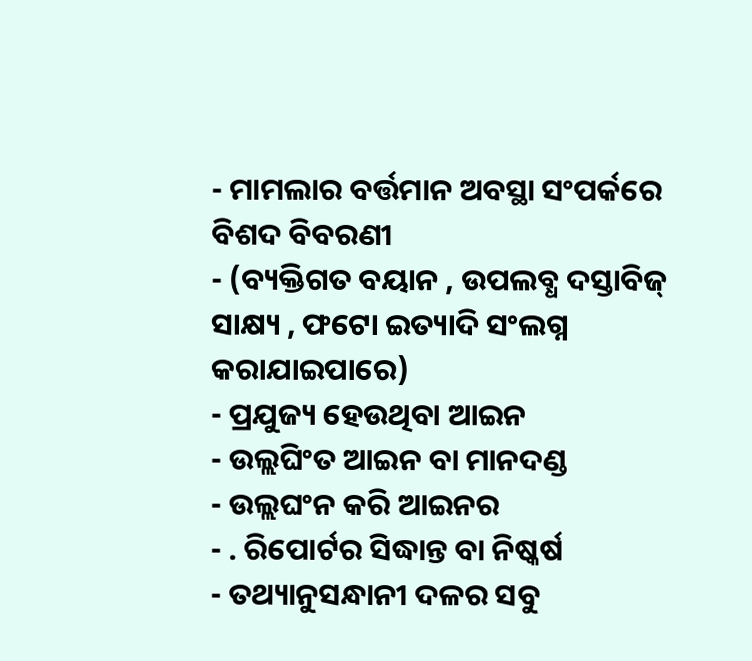- ମାମଲାର ବର୍ତ୍ତମାନ ଅବସ୍ଥା ସଂପର୍କରେ ବିଶଦ ବିବରଣୀ
- (ବ୍ୟକ୍ତିଗତ ବୟାନ , ଉପଲବ୍ଧ ଦସ୍ତାବିଜ୍ ସାକ୍ଷ୍ୟ , ଫଟୋ ଇତ୍ୟାଦି ସଂଲଗ୍ନ କରାଯାଇପାରେ)
- ପ୍ରଯୁଜ୍ୟ ହେଉଥିବା ଆଇନ
- ଉଲ୍ଲଘିଂତ ଆଇନ ବା ମାନଦଣ୍ଡ
- ଉଲ୍ଲଘଂନ କରି ଆଇନର
- . ରିପୋର୍ଟର ସିଦ୍ଧାନ୍ତ ବା ନିଷ୍କର୍ଷ
- ତଥ୍ୟାନୁସନ୍ଧାନୀ ଦଳର ସବୁ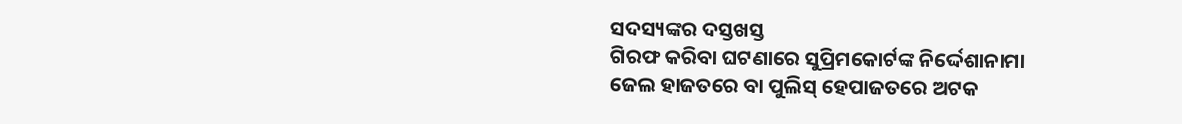ସଦସ୍ୟଙ୍କର ଦସ୍ତଖସ୍ତ
ଗିରଫ କରିବା ଘଟଣାରେ ସୁପ୍ରିମକୋର୍ଟଙ୍କ ନିର୍ଦ୍ଦେଶାନାମା
ଜେଲ ହାଜତରେ ବା ପୁଲିସ୍ ହେପାଜତରେ ଅଟକ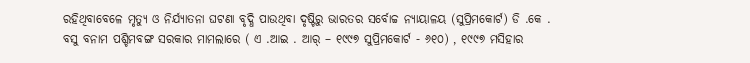ରହିଥିବାବେଳେ ମୃତ୍ୟୁ ଓ ନିର୍ଯ୍ୟାତନା ଘଟଣା ବୃଦ୍ଧି ପାଉଥିବା ଦୃଷ୍ଟିରୁ ଭାରତର ସର୍ବୋଚ୍ଚ ନ୍ୟାୟାଳୟ (ସୁପ୍ରିମକୋର୍ଟ) ଡି .କେ . ବସୁ ବନାମ ପଶ୍ଚିମବଙ୍ଗ ସରକାର ମାମଲାରେ ( ଏ .ଆଇ . ଆର୍ – ୧୯୯୭ ସୁପ୍ରିମକୋର୍ଟ - ୬୧୦) , ୧୯୯୭ ମସିହାର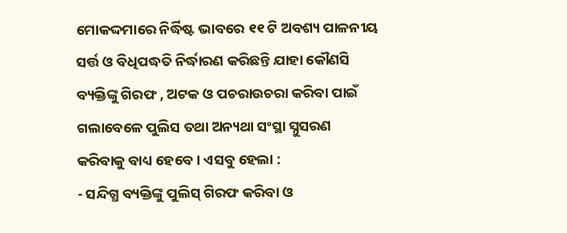ମୋକଦ୍ଦମାରେ ନିର୍ଦ୍ଧିଷ୍ଟ ଭାବରେ ୧୧ ଟି ଅବଶ୍ୟ ପାଳନୀୟ ସର୍ତ୍ତ ଓ ବିଧିପଦ୍ଧତି ନିର୍ଦ୍ଧାରଣ କରିଛନ୍ତି ଯାହା କୌଣସି ବ୍ୟକ୍ତିଙ୍କୁ ଗିରଫ , ଅଟକ ଓ ପଚରାଉଚରା କରିବା ପାଇଁ ଗଲାବେଳେ ପୁଲିସ ତଥା ଅନ୍ୟଥା ସଂସ୍ଥା ସ୍ନୁସରଣ କରିବାକୁ ବାଧ୍ୟ ହେବେ । ଏସବୁ ହେଲା :
- ସନ୍ଦିଗ୍ଧ ବ୍ୟକ୍ତିଙ୍କୁ ପୁଲିସ୍ ଗିରଫ କରିବା ଓ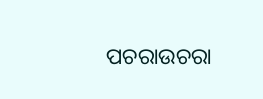ପଚରାଉଚରା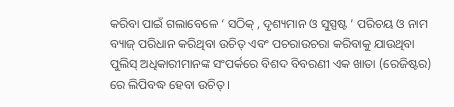କରିବା ପାଇଁ ଗଲାବେଳେ ‘ ସଠିକ୍ , ଦୃଶ୍ୟମାନ ଓ ସୁସ୍ପଷ୍ଟ ’ ପରିଚୟ ଓ ନାମ ବ୍ୟାଜ୍ ପରିଧାନ କରିଥିବା ଉଚିତ୍ ଏବଂ ପଚରାଉଚରା କରିବାକୁ ଯାଉଥିବା ପୁଲିସ୍ ଅଧିକାରୀମାନଙ୍କ ସଂପର୍କରେ ବିଶଦ ବିବରଣୀ ଏକ ଖାତା (ରେଜିଷ୍ଟର) ରେ ଲିପିବଦ୍ଧ ହେବା ଉଚିତ୍ ।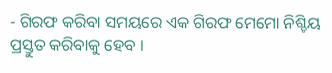- ଗିରଫ କରିବା ସମୟରେ ଏକ ଗିରଫ ମେମୋ ନିଶ୍ଚିୟ ପ୍ରସ୍ତୁତ କରିବାକୁ ହେବ ।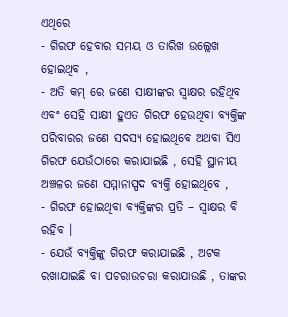ଏଥିରେ
- ଗିରଫ ହେବାର ସମୟ ଓ ତାରିଖ ଉଲ୍ଲେଖ ହୋଇଥିବ ,
- ଅତି କମ୍ ରେ ଜଣେ ସାକ୍ଷୀଙ୍କର ସ୍ଵାକ୍ଷର ରହିଥିବ ଏବଂ ସେହି ସାକ୍ଷୀ ହୁଏତ ଗିରଫ ହେଉଥିବା ବ୍ୟକ୍ତିଙ୍କ ପରିବାରର ଜଣେ ସଦସ୍ୟ ହୋଇଥିବେ ଅଥବା ସିଏ ଗିରଫ ଯେଉଁଠାରେ କରାଯାଇଛି , ସେହି ସ୍ଥାନୀୟ ଅଞ୍ଚଳର ଜଣେ ସମ୍ମାନାସ୍ପଦ ବ୍ୟକ୍ତି ହୋଇଥିବେ ,
- ଗିରଫ ହୋଇଥିବା ବ୍ୟକ୍ତିଙ୍କର ପ୍ରତି – ସ୍ଵାକ୍ଷର ବି ରହିବ ।
- ଯେଉଁ ବ୍ୟକ୍ତିଙ୍କୁ ଗିରଫ କରାଯାଇଛି , ଅଟକ ରଖାଯାଇଛି ବା ପଚରାଉଚରା କରାଯାଉଛି , ତାଙ୍କର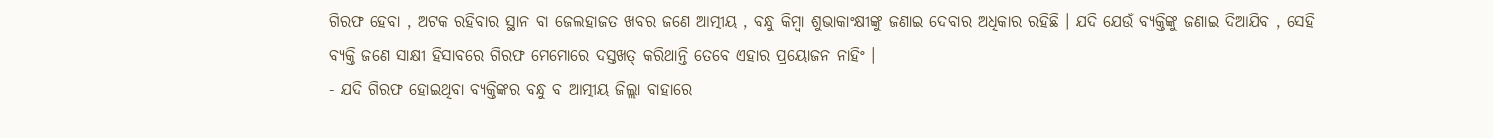ଗିରଫ ହେବା , ଅଟକ ରହିବାର ସ୍ଥାନ ବା ଜେଲହାଜତ ଖବର ଜଣେ ଆତ୍ମୀୟ , ବନ୍ଧୁ କିମ୍ବା ଶୁଭାକାଂକ୍ଷୀଙ୍କୁ ଜଣାଇ ଦେବାର ଅଧିକାର ରହିଛି । ଯଦି ଯେଉଁ ବ୍ୟକ୍ତିଙ୍କୁ ଜଣାଇ ଦିଆଯିବ , ସେହି ବ୍ୟକ୍ତି ଜଣେ ସାକ୍ଷୀ ହିସାବରେ ଗିରଫ ମେମୋରେ ଦସ୍ତଖତ୍ କରିଥାନ୍ତି ତେବେ ଏହାର ପ୍ରୟୋଜନ ନାହିଂ ।
- ଯଦି ଗିରଫ ହୋଇଥିବା ବ୍ୟକ୍ତିଙ୍କର ବନ୍ଧୁ ବ ଆତ୍ମୀୟ ଜିଲ୍ଲା ବାହାରେ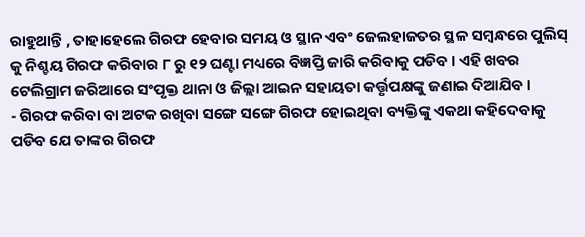ରାହୁଥାନ୍ତି , ତାହାହେଲେ ଗିରଫ ହେବାର ସମୟ ଓ ସ୍ଥାନ ଏବଂ ଜେଲହାଜତର ସ୍ଥଳ ସମ୍ବନ୍ଧରେ ପୁଲିସ୍ କୁ ନିଶ୍ଚୟ ଗିରଫ କରିବାର ୮ ରୁ ୧୨ ଘଣ୍ଟା ମଧ୍ୟରେ ବିଜ୍ଞପ୍ତି ଜାରି କରିବାକୁ ପଡିବ । ଏହି ଖବର ଟେଲିଗ୍ରାମ ଜରିଆରେ ସଂପୃକ୍ତ ଥାନା ଓ ଜିଲ୍ଲା ଆଇନ ସହାୟତା କର୍ତ୍ତୃପକ୍ଷଙ୍କୁ ଜଣାଇ ଦିଆଯିବ ।
- ଗିରଫ କରିବା ବା ଅଟକ ରଖିବା ସଙ୍ଗେ ସଙ୍ଗେ ଗିରଫ ହୋଇଥିବା ବ୍ୟକ୍ତିଙ୍କୁ ଏକଥା କହିଦେବାକୁ ପଡିବ ଯେ ତାଙ୍କର ଗିରଫ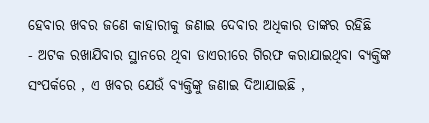ହେବାର ଖବର ଜଣେ କାହାରୀକୁ ଜଣାଇ ଦେବାର ଅଧିକାର ତାଙ୍କର ରହିଛି
- ଅଟକ ରଖାଯିବାର ସ୍ଥାନରେ ଥିବା ଡାଏରୀରେ ଗିରଫ କରାଯାଇଥିବା ବ୍ୟକ୍ତିଙ୍କ ସଂପର୍କରେ , ଏ ଖବର ଯେଉଁ ବ୍ୟକ୍ତିଙ୍କୁ ଜଣାଇ ଦିଆଯାଇଛି ,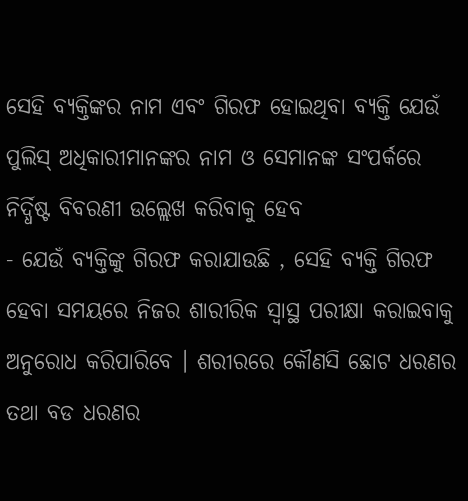ସେହି ବ୍ୟକ୍ତିଙ୍କର ନାମ ଏବଂ ଗିରଫ ହୋଇଥିବା ବ୍ୟକ୍ତି ଯେଉଁ ପୁଲିସ୍ ଅଧିକାରୀମାନଙ୍କର ନାମ ଓ ସେମାନଙ୍କ ସଂପର୍କରେ ନିର୍ଦ୍ଧିଷ୍ଟ ବିବରଣୀ ଉଲ୍ଲେଖ କରିବାକୁ ହେବ
- ଯେଉଁ ବ୍ୟକ୍ତିଙ୍କୁ ଗିରଫ କରାଯାଉଛି , ସେହି ବ୍ୟକ୍ତି ଗିରଫ ହେବା ସମୟରେ ନିଜର ଶାରୀରିକ ସ୍ଵାସ୍ଥ ପରୀକ୍ଷା କରାଇବାକୁ ଅନୁରୋଧ କରିପାରିବେ । ଶରୀରରେ କୌଣସି ଛୋଟ ଧରଣର ତଥା ବଡ ଧରଣର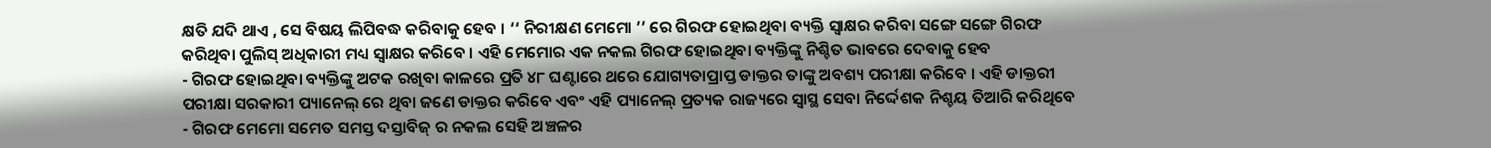କ୍ଷତି ଯଦି ଥାଏ , ସେ ବିଷୟ ଲିପିବଦ୍ଧ କରିବାକୁ ହେବ । ‘‘ ନିରୀକ୍ଷଣ ମେମୋ ’’ ରେ ଗିରଫ ହୋଇଥିବା ବ୍ୟକ୍ତି ସ୍ଵାକ୍ଷର କରିବା ସଙ୍ଗେ ସଙ୍ଗେ ଗିରଫ କରିଥିବା ପୁଲିସ୍ ଅଧିକାରୀ ମଧ୍ୟ ସ୍ଵାକ୍ଷର କରିବେ । ଏହି ମେମୋର ଏକ ନକଲ ଗିରଫ ହୋଇଥିବା ବ୍ୟକ୍ତିଙ୍କୁ ନିଶ୍ଚିତ ଭାବରେ ଦେବାକୁ ହେବ
- ଗିରଫ ହୋଇଥିବା ବ୍ୟକ୍ତିଙ୍କୁ ଅଟକ ରଖିବା କାଳରେ ପ୍ରତି ୪୮ ଘଣ୍ଟାରେ ଥରେ ଯୋଗ୍ୟତାପ୍ରାପ୍ତ ଡାକ୍ତର ତାଙ୍କୁ ଅବଶ୍ୟ ପରୀକ୍ଷା କରିବେ । ଏହି ଡାକ୍ତରୀ ପରୀକ୍ଷା ସରକାରୀ ପ୍ୟାନେଲ୍ ରେ ଥିବା ଜଣେ ଡାକ୍ତର କରିବେ ଏବଂ ଏହି ପ୍ୟାନେଲ୍ ପ୍ରତ୍ୟକ ରାଜ୍ୟରେ ସ୍ଵାସ୍ଥ ସେବା ନିର୍ଦ୍ଦେଶକ ନିଶ୍ଚୟ ତିଆରି କରିଥିବେ
- ଗିରଫ ମେମୋ ସମେତ ସମସ୍ତ ଦସ୍ତାବିଜ୍ ର ନକଲ ସେହି ଅଞ୍ଚଳର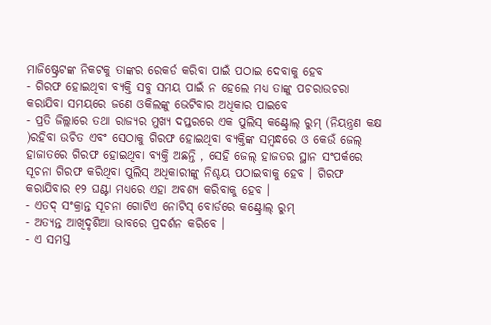ମାଜିଷ୍ଟ୍ରେଟଙ୍କ ନିକଟକୁ ତାଙ୍କର ରେକର୍ଡ କରିବା ପାଇଁ ପଠାଇ ଦେବାକୁ ହେବ
- ଗିରଫ ହୋଇଥିବା ବ୍ୟକ୍ତି ସବୁ ସମୟ ପାଇଁ ନ ହେଲେ ମଧ୍ୟ ତାଙ୍କୁ ପଚରାଉଚରା କରାଯିବା ସମୟରେ ଜଣେ ଓକିଲଙ୍କୁ ଭେଟିବାର ଅଧିକାର ପାଇବେ
- ପ୍ରତି ଜିଲ୍ଲାରେ ତଥା ରାଜ୍ୟର ମୁଖ୍ୟ ଦପ୍ତରରେ ଏକ ପୁଲିସ୍ କଣ୍ଟ୍ରୋଲ୍ ରୁମ୍ (ନିୟନ୍ତ୍ରଣ କକ୍ଷ )ରହିବା ଉଚିତ ଏବଂ ସେଠାକୁ ଗିରଫ ହୋଇଥିବା ବ୍ୟକ୍ତିଙ୍କ ସମ୍ବନ୍ଧରେ ଓ କେଉଁ ଜେଲ୍ ହାଜାତରେ ଗିରଫ ହୋଇଥିବା ବ୍ୟକ୍ତି ଅଛନ୍ତି , ସେହି ଜେଲ୍ ହାଜତର ସ୍ଥାନ ସଂପର୍କରେ ସୂଚନା ଗିରଫ କରିଥିବା ପୁଲିସ୍ ଅଧିକାରୀଙ୍କୁ ନିଶ୍ଚୟ ପଠାଇବାକୁ ହେବ । ଗିରଫ କରାଯିବାର ୧୨ ଘଣ୍ଟା ମଧ୍ୟରେ ଏହା ଅବଶ୍ୟ କରିବାକୁ ହେବ ।
- ଏତଦ୍ ସଂକ୍ରାନ୍ତ ସୂଚନା ଗୋଟିଏ ନୋଟିସ୍ ବୋର୍ଡରେ କଣ୍ଟ୍ରୋଲ୍ ରୁମ୍
- ଅତ୍ୟନ୍ତ ଆଖିଦୃଶିଆ ଭାବରେ ପ୍ରଦର୍ଶନ କରିବେ ।
- ଏ ସମସ୍ତ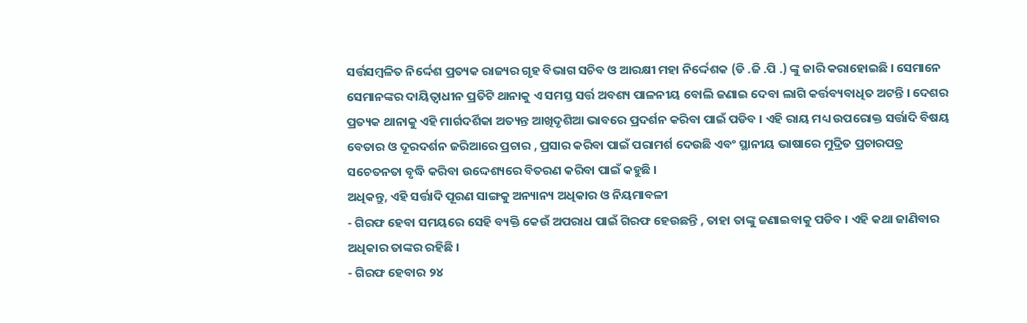ସର୍ତ୍ତସମ୍ବଳିତ ନିର୍ଦ୍ଦେଶ ପ୍ରତ୍ୟକ ରାଜ୍ୟର ଗୃହ ବିଭାଗ ସଚିବ ଓ ଆରକ୍ଷୀ ମହା ନିର୍ଦ୍ଦେଶକ (ଡି .ଜି .ପି .) ଙ୍କୁ ଜାରି କରାହୋଇଛି । ସେମାନେ ସେମାନଙ୍କର ଦାୟିତ୍ଵାଧୀନ ପ୍ରତିଟି ଥାନାକୁ ଏ ସମସ୍ତ ସର୍ତ୍ତ ଅବଶ୍ୟ ପାଳନୀୟ ବୋଲି ଜଣାଇ ଦେବା ଲାଗି କର୍ତ୍ତବ୍ୟବାଧିତ ଅଟନ୍ତି । ଦେଶର ପ୍ରତ୍ୟକ ଥାନାକୁ ଏହି ମାର୍ଗଦର୍ଶିକା ଅତ୍ୟନ୍ତ ଆଖିଦୃଶିଆ ଭାବରେ ପ୍ରଦର୍ଶନ କରିବା ପାଇଁ ପଡିବ । ଏହି ରାୟ ମଧ୍ୟ ଉପରୋକ୍ତ ସର୍ତ୍ତାଦି ବିଷୟ ବେତାର ଓ ଦୂରଦର୍ଶନ ଜରିଆରେ ପ୍ରଚାର , ପ୍ରସାର କରିବା ପାଇଁ ପରାମର୍ଶ ଦେଉଛି ଏବଂ ସ୍ଥାନୀୟ ଭାଷାରେ ମୁଦ୍ରିତ ପ୍ରଚାରପତ୍ର ସଚେତନତା ବୃଦ୍ଧି କରିବା ଉଦ୍ଦେଶ୍ୟରେ ବିତରଣ କରିବା ପାଇଁ କହୁଛି ।
ଅଧିକନ୍ତୁ, ଏହି ସର୍ତ୍ତାଦି ପୂରଣ ସାଙ୍ଗକୁ ଅନ୍ୟାନ୍ୟ ଅଧିକାର ଓ ନିୟମାବଳୀ
- ଗିରଫ ହେବା ସମୟରେ ସେହି ବ୍ୟକ୍ତି କେଉଁ ଅପରାଧ ପାଇଁ ଗିରଫ ହେଉଛନ୍ତି , ତାହା ତାଙ୍କୁ ଜଣାଇବାକୁ ପଡିବ । ଏହି କଥା ଜାଣିବାର ଅଧିକାର ତାଙ୍କର ରହିଛି ।
- ଗିରଫ ହେବାର ୨୪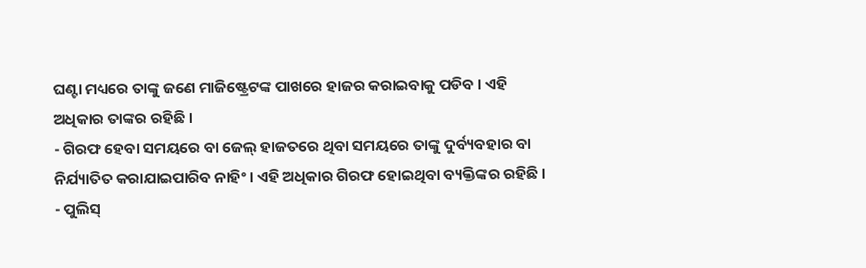ଘଣ୍ଟା ମଧ୍ୟରେ ତାଙ୍କୁ ଜଣେ ମାଜିଷ୍ଟ୍ରେଟଙ୍କ ପାଖରେ ହାଜର କରାଇବାକୁ ପଡିବ । ଏହି ଅଧିକାର ତାଙ୍କର ରହିଛି ।
- ଗିରଫ ହେବା ସମୟରେ ବା ଜେଲ୍ ହାଜତରେ ଥିବା ସମୟରେ ତାଙ୍କୁ ଦୁର୍ବ୍ୟବହାର ବା ନିର୍ଯ୍ୟାତିତ କରାଯାଇପାରିବ ନାହିଂ । ଏହି ଅଧିକାର ଗିରଫ ହୋଇଥିବା ବ୍ୟକ୍ତିଙ୍କର ରହିଛି ।
- ପୁଲିସ୍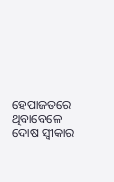ହେପାଜତରେ ଥିବାବେଳେ ଦୋଷ ସ୍ଵୀକାର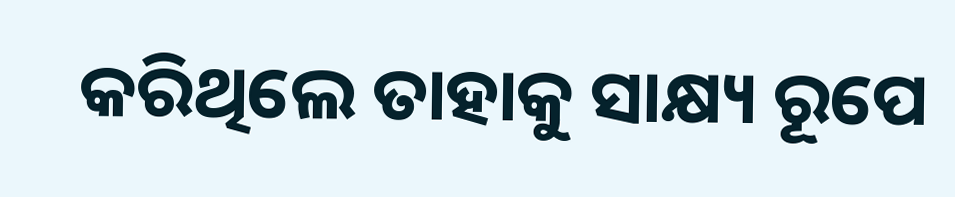କରିଥିଲେ ତାହାକୁ ସାକ୍ଷ୍ୟ ରୂପେ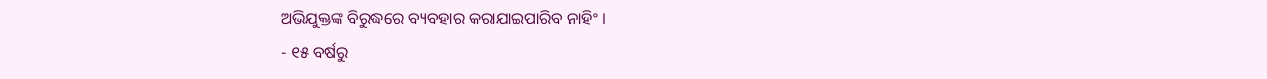ଅଭିଯୁକ୍ତଙ୍କ ବିରୁଦ୍ଧରେ ବ୍ୟବହାର କରାଯାଇପାରିବ ନାହିଂ ।
- ୧୫ ବର୍ଷରୁ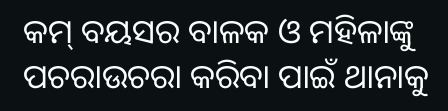କମ୍ ବୟସର ବାଳକ ଓ ମହିଳାଙ୍କୁ ପଚରାଉଚରା କରିବା ପାଇଁ ଥାନାକୁ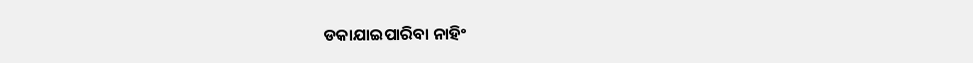ଡକାଯାଇପାରିବା ନାହିଂ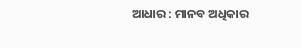ଆଧାର : ମାନବ ଅଧିକାର